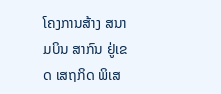ໂຄງການສ້າງ ສນາມບິນ ສາກົນ ຢູ່ເຂດ ເສຖກິດ ພິເສ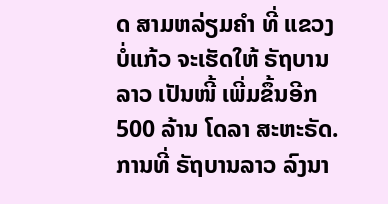ດ ສາມຫລ່ຽມຄໍາ ທີ່ ແຂວງບໍ່ແກ້ວ ຈະເຮັດໃຫ້ ຣັຖບານລາວ ເປັນໜີ້ ເພີ່ມຂຶ້ນອີກ 500 ລ້ານ ໂດລາ ສະຫະຣັດ.
ການທີ່ ຣັຖບານລາວ ລົງນາ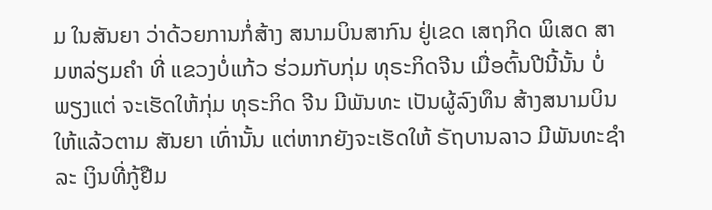ມ ໃນສັນຍາ ວ່າດ້ວຍການກໍ່ສ້າງ ສນາມບິນສາກົນ ຢູ່ເຂດ ເສຖກິດ ພິເສດ ສາມຫລ່ຽມຄໍາ ທີ່ ແຂວງບໍ່ແກ້ວ ຮ່ວມກັບກຸ່ມ ທຸຣະກິດຈີນ ເມື່ອຕົ້ນປີນີ້ນັ້ນ ບໍ່ພຽງແຕ່ ຈະເຮັດໃຫ້ກຸ່ມ ທຸຣະກິດ ຈີນ ມີພັນທະ ເປັນຜູ້ລົງທຶນ ສ້າງສນາມບິນ ໃຫ້ແລ້ວຕາມ ສັນຍາ ເທົ່ານັ້ນ ແຕ່ຫາກຍັງຈະເຮັດໃຫ້ ຣັຖບານລາວ ມີພັນທະຊໍາລະ ເງິນທີ່ກູ້ຢືມ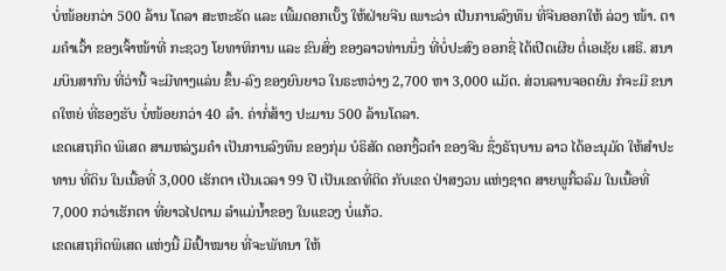ບໍ່ໜ້ອຍກວ່າ 500 ລ້ານ ໂດລາ ສະຫະຣັດ ແລະ ເພີ້ມດອກເບັ້ຽ ໃຫ້ຝ່າຍຈີນ ເພາະວ່າ ເປັນການລົງທຶນ ທີ່ຈີນອອກໃຫ້ ລ່ວງ ໜ້າ. ຕາມຄໍາເວົ້າ ຂອງເຈົ້າໜ້າທີ່ ກະຊວງ ໂຍທາທິການ ແລະ ຂົນສົ່ງ ຂອງລາວທ່ານນຶ່ງ ທີ່ບໍ່ປະສົງ ອອກຊື່ ໄດ້ເປີດເຜີຍ ຕໍ່ເອເຊັຍ ເສຣີ. ສນາມບິນສາກົນ ທີ່ວ່ານີ້ ຈະມີທາງແລ່ນ ຂຶ້ນ-ລົງ ຂອງຍົນຍາວ ໃນຣະຫວ່າງ 2,700 ຫາ 3,000 ແມັດ. ສ່ວນລານຈອດຍົນ ກໍຈະມີ ຂນາດໃຫຍ່ ທີ່ຮອງຮັບ ບໍ່ໜ້ອຍກວ່າ 40 ລໍາ. ຄ່າກໍ່ສ້າງ ປະມານ 500 ລ້ານໂດລາ.
ເຂດເສຖກິດ ພິເສດ ສາມຫລ່ຽມຄໍາ ເປັນການລົງທຶນ ຂອງກຸ່ມ ບໍຣິສັດ ດອກງິ້ວຄໍາ ຂອງຈີນ ຊຶ່ງຣັຖບານ ລາວ ໄດ້ອະນຸມັດ ໃຫ້ສໍາປະທານ ທີ່ດິນ ໃນເນື້ອທີ່ 3,000 ເຮັກຕາ ເປັນເວລາ 99 ປີ ເປັນເຂດທີ່ຕິດ ກັບເຂດ ປ່າສງວນ ແຫ່ງຊາດ ສາຍພູກິ້ວລົມ ໃນເນື້ອທີ່ 7,000 ກວ່າເຮັກຕາ ທີ່ຍາວໄປຕາມ ລໍາແມ່ນໍ້າຂອງ ໃນແຂວງ ບໍ່ແກ້ວ.
ເຂດເສຖກິດພິເສດ ແຫ່ງນີ້ ມີເປົ້າໝາຍ ທີ່ຈະພັທນາ ໃຫ້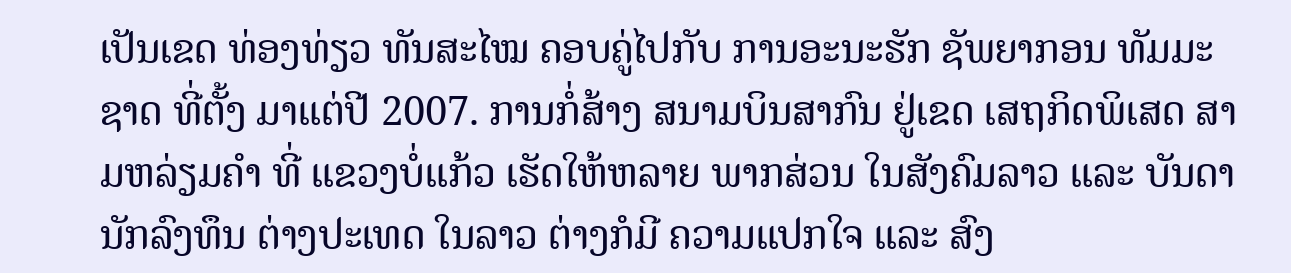ເປັນເຂດ ທ່ອງທ່ຽວ ທັນສະໄໝ ຄອບຄູ່ໄປກັບ ການອະນະຮັກ ຊັພຍາກອນ ທັມມະຊາດ ທີ່ຕັ້ງ ມາແຕ່ປີ 2007. ການກໍ່ສ້າງ ສນາມບິນສາກົນ ຢູ່ເຂດ ເສຖກິດພິເສດ ສາມຫລ່ຽມຄໍາ ທີ່ ແຂວງບໍ່ແກ້ວ ເຮັດໃຫ້ຫລາຍ ພາກສ່ວນ ໃນສັງຄົມລາວ ແລະ ບັນດາ ນັກລົງທຶນ ຕ່າງປະເທດ ໃນລາວ ຕ່າງກໍມີ ຄວາມແປກໃຈ ແລະ ສົງ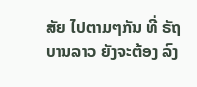ສັຍ ໄປຕາມໆກັນ ທີ່ ຣັຖບານລາວ ຍັງຈະຕ້ອງ ລົງ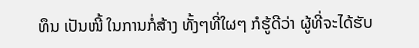ທຶນ ເປັນໜີ້ ໃນການກໍ່ສ້າງ ທັ້ງໆທີ່ໃຜໆ ກໍຮູ້ດີວ່າ ຜູ້ທີ່ຈະໄດ້ຮັບ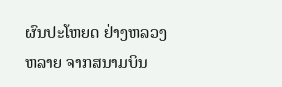ຜົນປະໂຫຍດ ຢ່າງຫລວງຫລາຍ ຈາກສນາມບິນ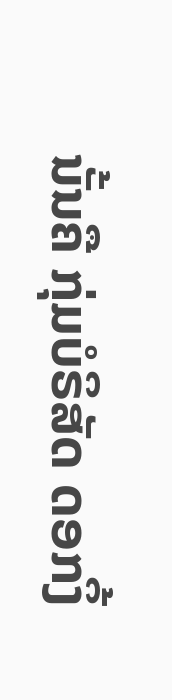ນັ້ນຄື ກຸ່ມບໍຣິສັດ ດອກງິ້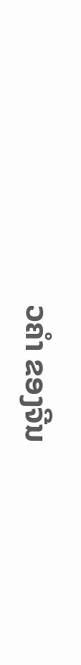ວຄໍາ ຂອງຈີນ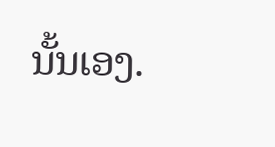ນັ້ນເອງ.